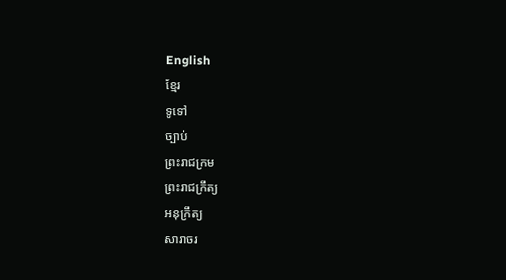English
ខ្មែរ
ទូទៅ
ច្បាប់
ព្រះរាជក្រម
ព្រះរាជក្រឹត្យ
អនុក្រឹត្យ
សារាចរ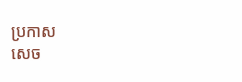ប្រកាស
សេច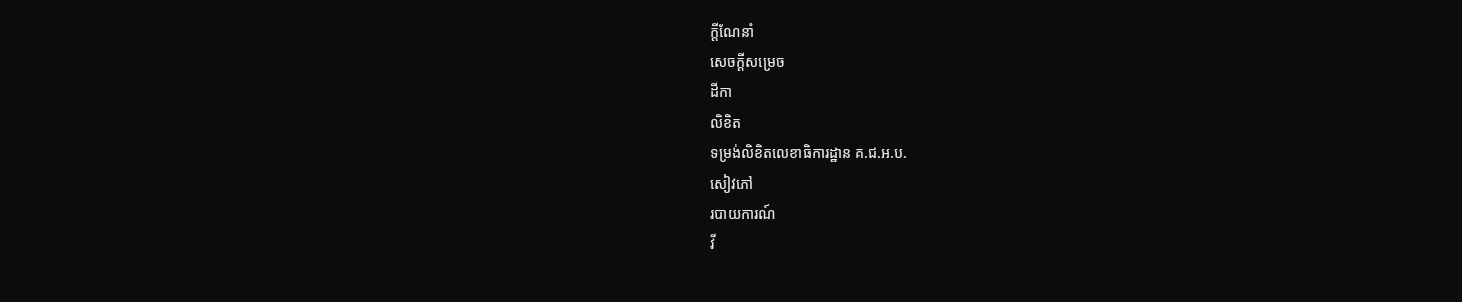ក្ដីណែនាំ
សេចក្ដីសម្រេច
ដីកា
លិខិត
ទម្រង់លិខិតលេខាធិការដ្ឋាន គ.ជ.អ.ប.
សៀវភៅ
របាយការណ៍
វី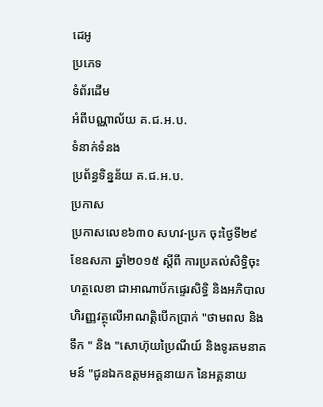ដេអូ
ប្រភេទ
ទំព័រដើម
អំពីបណ្ណាល័យ គ.ជ.អ.ប.
ទំនាក់ទំនង
ប្រព័ន្ធទិន្នន័យ គ.ជ.អ.ប.
ប្រកាស
ប្រកាសលេខ៦៣០ សហវ-ប្រក ចុះថ្ងៃទី២៩ ខែឧសភា ឆ្នាំ២០១៥ ស្តីពី ការប្រគល់សិទ្ធិចុះហត្ថលេខា ជាអាណាប័កផ្ទេរសិទ្ធិ និងអភិបាលហិរញ្ញវត្ថុលើអាណត្តិបើកប្រាក់ "ថាមពល និងទឹក " និង "សោហ៊ុយប្រៃណីយ៍ និងទូរគមនាគមន៍ "ជូនឯកឧត្តមអគ្គនាយក នៃអគ្គនាយ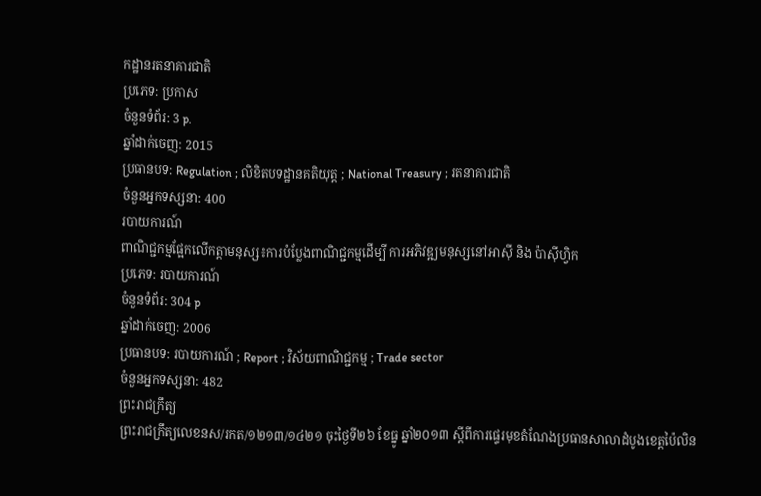កដ្ឋានរតនាគារជាតិ
ប្រភេទ: ប្រកាស
ចំនួនទំព័រ: 3 p.
ឆ្នាំដាក់ចេញ: 2015
ប្រធានបទ: Regulation ; លិខិតបទដ្ឋានគតិយុត្ត ; National Treasury ; រតនាគារជាតិ
ចំនួនអ្នកទស្សនា: 400
របាយការណ៍
ពាណិជ្ជកម្មផ្អែកលើកត្តាមនុស្ស៖ការបំប្លែងពាណិជ្ជកម្មដើម្បី ការអភិវឌ្ឍមនុស្សនៅអាស៊ី និង ប៉ាស៊ីហ្វិក
ប្រភេទ: របាយការណ៍
ចំនួនទំព័រ: 304 p
ឆ្នាំដាក់ចេញ: 2006
ប្រធានបទ: របាយការណ៍ ; Report ; វិស័យពាណិជ្ជកម្ម ; Trade sector
ចំនួនអ្នកទស្សនា: 482
ព្រះរាជក្រឹត្យ
ព្រះរាជក្រឹត្យលេខនស/រកត/១២១៣/១៤២១ ចុះថ្ងៃទី២៦ ខែធ្នូ ឆ្នាំ២០១៣ ស្តីពីការផ្ទេរមុខតំណែងប្រធានសាលាដំបូងខេត្តប៉ៃលិន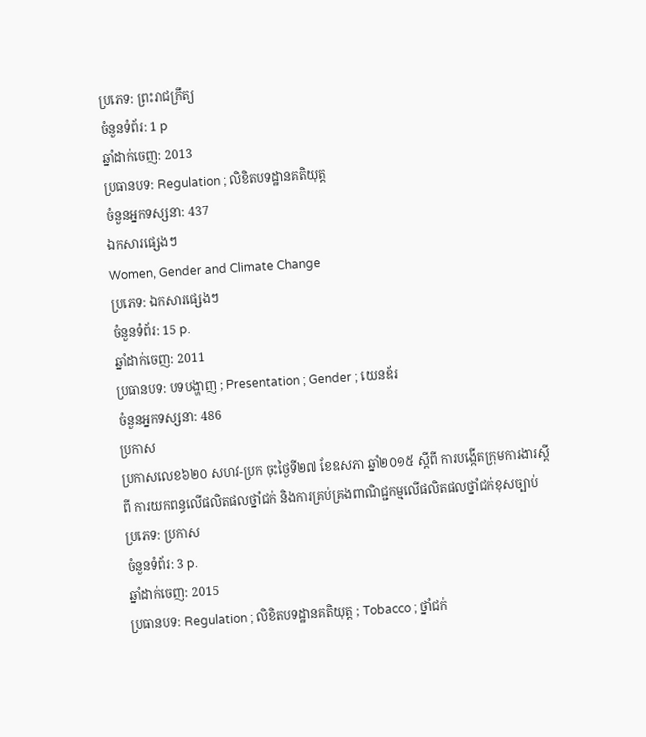ប្រភេទ: ព្រះរាជក្រឹត្យ
ចំនួនទំព័រ: 1 p
ឆ្នាំដាក់ចេញ: 2013
ប្រធានបទ: Regulation ; លិខិតបទដ្ឋានគតិយុត្ត
ចំនួនអ្នកទស្សនា: 437
ឯកសារផ្សេងៗ
Women, Gender and Climate Change
ប្រភេទ: ឯកសារផ្សេងៗ
ចំនួនទំព័រ: 15 p.
ឆ្នាំដាក់ចេញ: 2011
ប្រធានបទ: បទបង្ហាញ ; Presentation ; Gender ; យេនឌ័រ
ចំនួនអ្នកទស្សនា: 486
ប្រកាស
ប្រកាសលេខ៦២០ សហវ-ប្រក ចុះថ្ងៃទី២៧ ខែឧសភា ឆ្នាំ២០១៥ ស្តីពី ការបង្កើតក្រុមការងារស្តីពី ការយកពន្ធលើផលិតផលថ្នាំជក់ និងការគ្រប់គ្រងពាណិជ្ជកម្មលើផលិតផលថ្នាំជក់ខុសច្បាប់
ប្រភេទ: ប្រកាស
ចំនួនទំព័រ: 3 p.
ឆ្នាំដាក់ចេញ: 2015
ប្រធានបទ: Regulation ; លិខិតបទដ្ឋានគតិយុត្ត ; Tobacco ; ថ្នាំជក់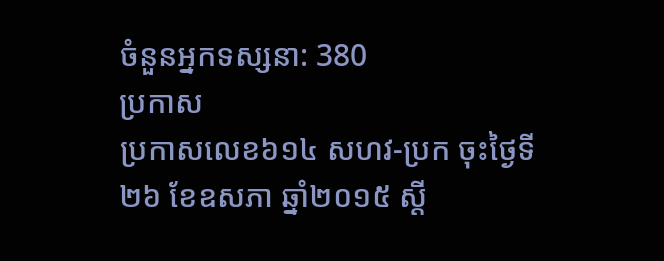ចំនួនអ្នកទស្សនា: 380
ប្រកាស
ប្រកាសលេខ៦១៤ សហវ-ប្រក ចុះថ្ងៃទី២៦ ខែឧសភា ឆ្នាំ២០១៥ ស្តី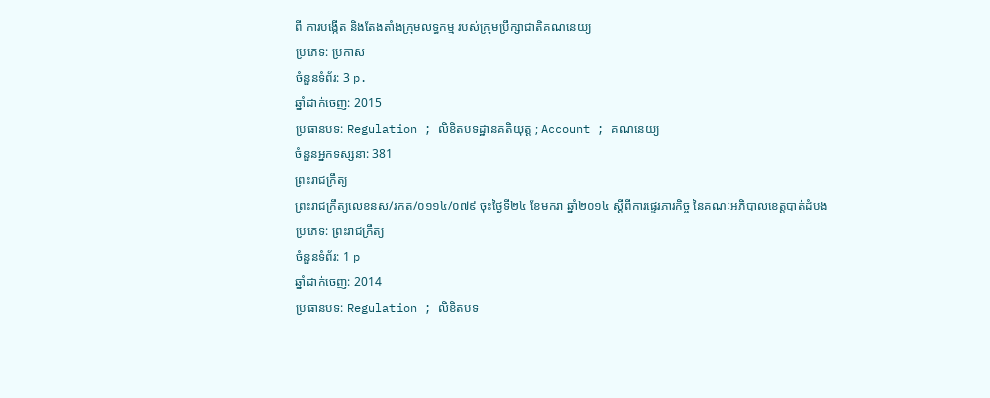ពី ការបង្កើត និងតែងតាំងក្រុមលទ្ធកម្ម របស់ក្រុមប្រឹក្សាជាតិគណនេយ្យ
ប្រភេទ: ប្រកាស
ចំនួនទំព័រ: 3 p.
ឆ្នាំដាក់ចេញ: 2015
ប្រធានបទ: Regulation ; លិខិតបទដ្ឋានគតិយុត្ត ; Account ; គណនេយ្យ
ចំនួនអ្នកទស្សនា: 381
ព្រះរាជក្រឹត្យ
ព្រះរាជក្រឹត្យលេខនស/រកត/០១១៤/០៧៩ ចុះថ្ងៃទី២៤ ខែមករា ឆ្នាំ២០១៤ ស្តីពីការផ្ទេរភារកិច្ច នៃគណៈអភិបាលខេត្តបាត់ដំបង
ប្រភេទ: ព្រះរាជក្រឹត្យ
ចំនួនទំព័រ: 1 p
ឆ្នាំដាក់ចេញ: 2014
ប្រធានបទ: Regulation ; លិខិតបទ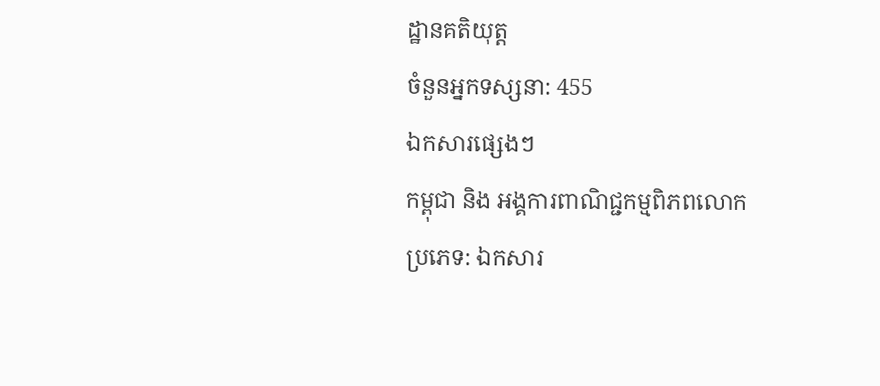ដ្ឋានគតិយុត្ត
ចំនួនអ្នកទស្សនា: 455
ឯកសារផ្សេងៗ
កម្ពុជា និង អង្គការពាណិជ្ជកម្មពិភពលោក
ប្រភេទ: ឯកសារ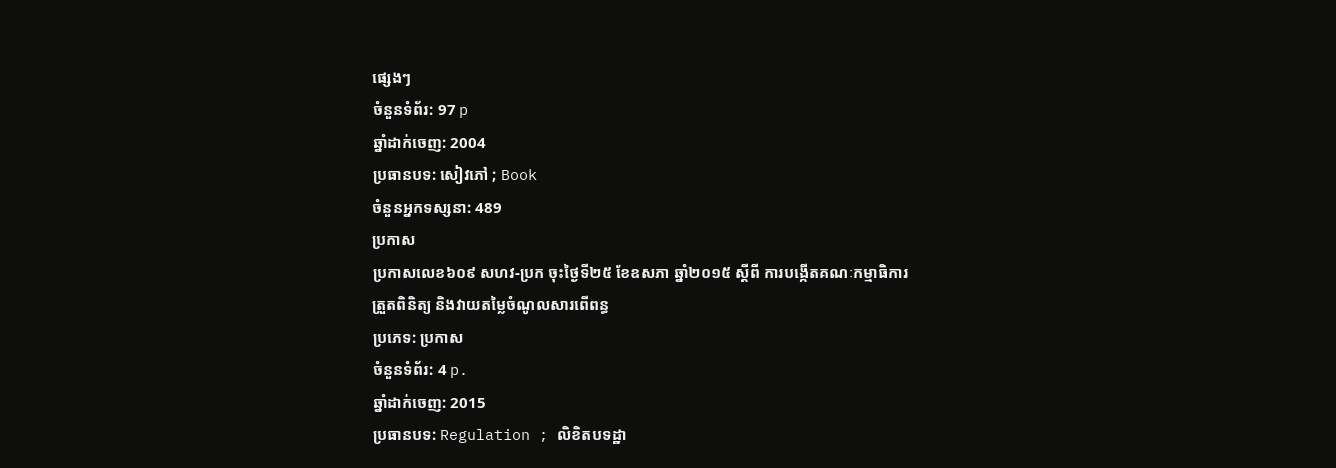ផ្សេងៗ
ចំនួនទំព័រ: 97 p
ឆ្នាំដាក់ចេញ: 2004
ប្រធានបទ: សៀវភៅ ; Book
ចំនួនអ្នកទស្សនា: 489
ប្រកាស
ប្រកាសលេខ៦០៩ សហវ-ប្រក ចុះថ្ងៃទី២៥ ខែឧសភា ឆ្នាំ២០១៥ ស្តីពី ការបង្កើតគណៈកម្មាធិការត្រួតពិនិត្យ និងវាយតម្លៃចំណូលសារពើពន្ធ
ប្រភេទ: ប្រកាស
ចំនួនទំព័រ: 4 p.
ឆ្នាំដាក់ចេញ: 2015
ប្រធានបទ: Regulation ; លិខិតបទដ្ឋា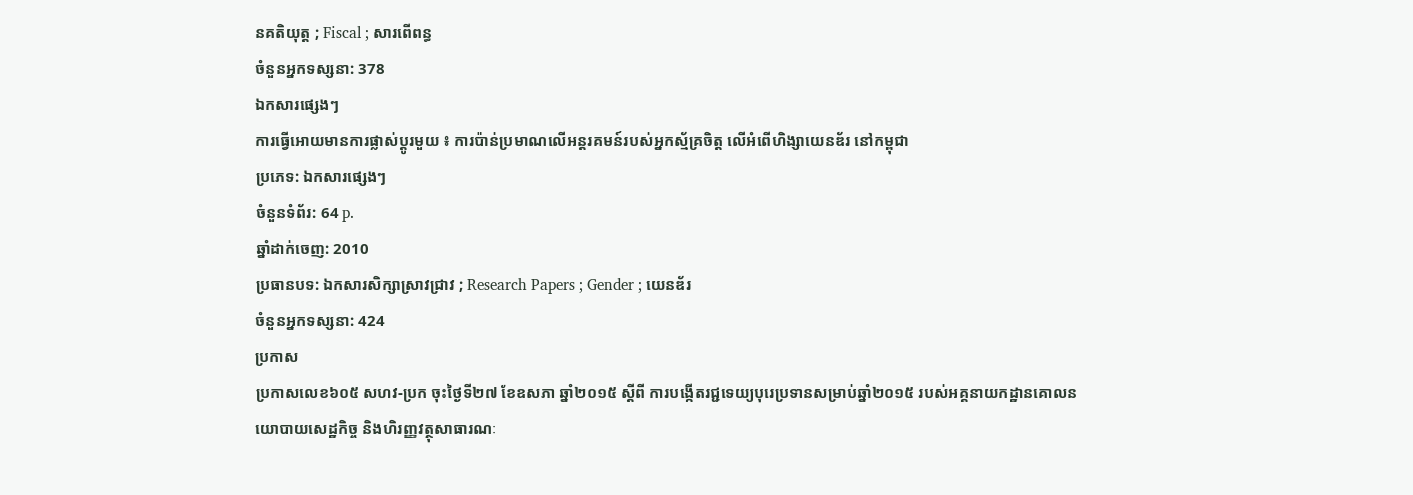នគតិយុត្ត ; Fiscal ; សារពើពន្ធ
ចំនួនអ្នកទស្សនា: 378
ឯកសារផ្សេងៗ
ការធ្វើអោយមានការផ្លាស់ប្តូរមួយ ៖ ការប៉ាន់ប្រមាណលើអន្តរគមន៍របស់អ្នកស្ម័គ្រចិត្ត លើអំពើហិង្សាយេនឌ័រ នៅកម្ពុជា
ប្រភេទ: ឯកសារផ្សេងៗ
ចំនួនទំព័រ: 64 p.
ឆ្នាំដាក់ចេញ: 2010
ប្រធានបទ: ឯកសារសិក្សាស្រាវជ្រាវ ; Research Papers ; Gender ; យេនឌ័រ
ចំនួនអ្នកទស្សនា: 424
ប្រកាស
ប្រកាសលេខ៦០៥ សហវ-ប្រក ចុះថ្ងៃទី២៧ ខែឧសភា ឆ្នាំ២០១៥ ស្តីពី ការបង្កើតរជ្ជទេយ្យបុរេប្រទានសម្រាប់ឆ្នាំ២០១៥ របស់អគ្គនាយកដ្ឋានគោលនយោបាយសេដ្ឋកិច្ច និងហិរញ្ញវត្ថុសាធារណៈ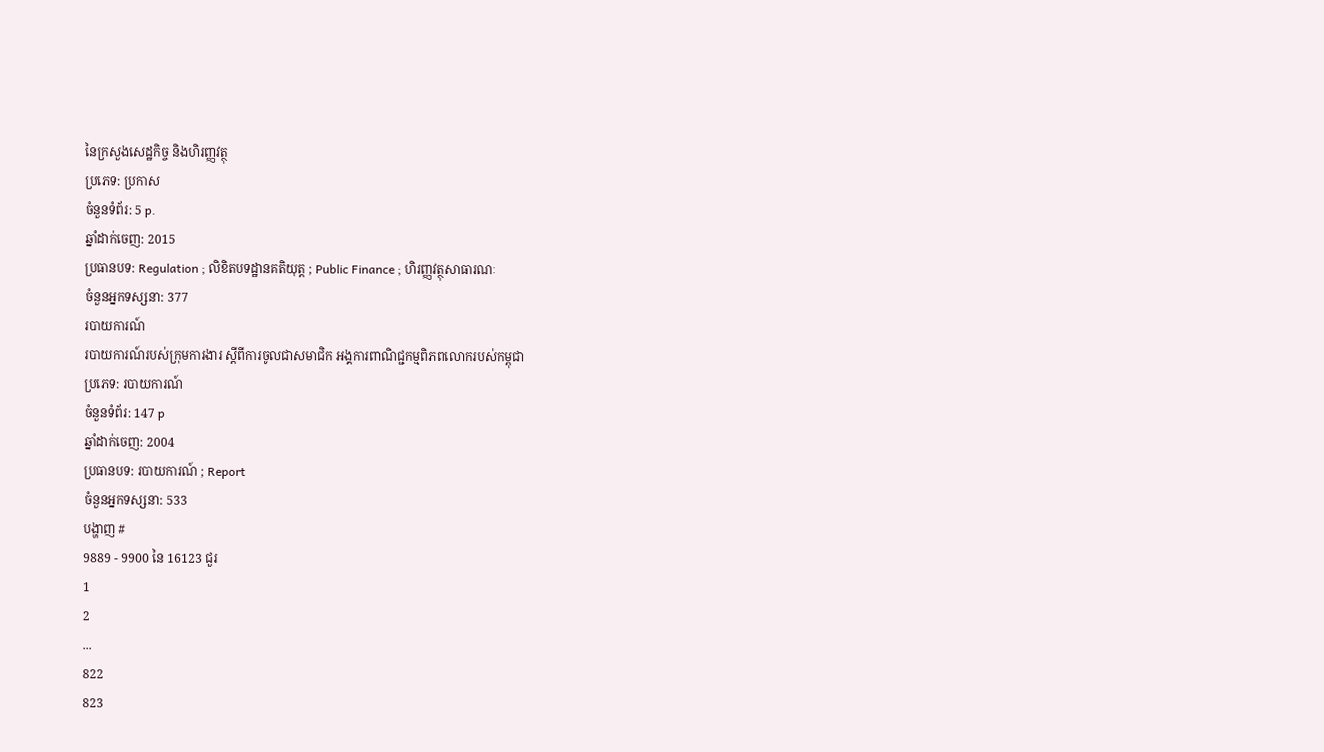នៃក្រសួងសេដ្ឋកិច្ច និងហិរញ្ញវត្ថុ
ប្រភេទ: ប្រកាស
ចំនួនទំព័រ: 5 p.
ឆ្នាំដាក់ចេញ: 2015
ប្រធានបទ: Regulation ; លិខិតបទដ្ឋានគតិយុត្ត ; Public Finance ; ហិរញ្ញវត្ថុសាធារណៈ
ចំនួនអ្នកទស្សនា: 377
របាយការណ៍
របាយការណ៍របស់ក្រុមការងារ ស្ដីពីការចូលជាសមាជិក អង្គការពាណិជ្ជកម្មពិភពលោករបស់កម្ពុជា
ប្រភេទ: របាយការណ៍
ចំនួនទំព័រ: 147 p
ឆ្នាំដាក់ចេញ: 2004
ប្រធានបទ: របាយការណ៍ ; Report
ចំនួនអ្នកទស្សនា: 533
បង្ហាញ #
9889 - 9900 នៃ 16123 ជួរ
1
2
...
822
823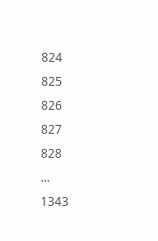824
825
826
827
828
...
1343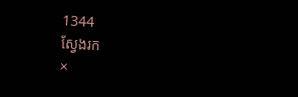1344
ស្វែងរក
×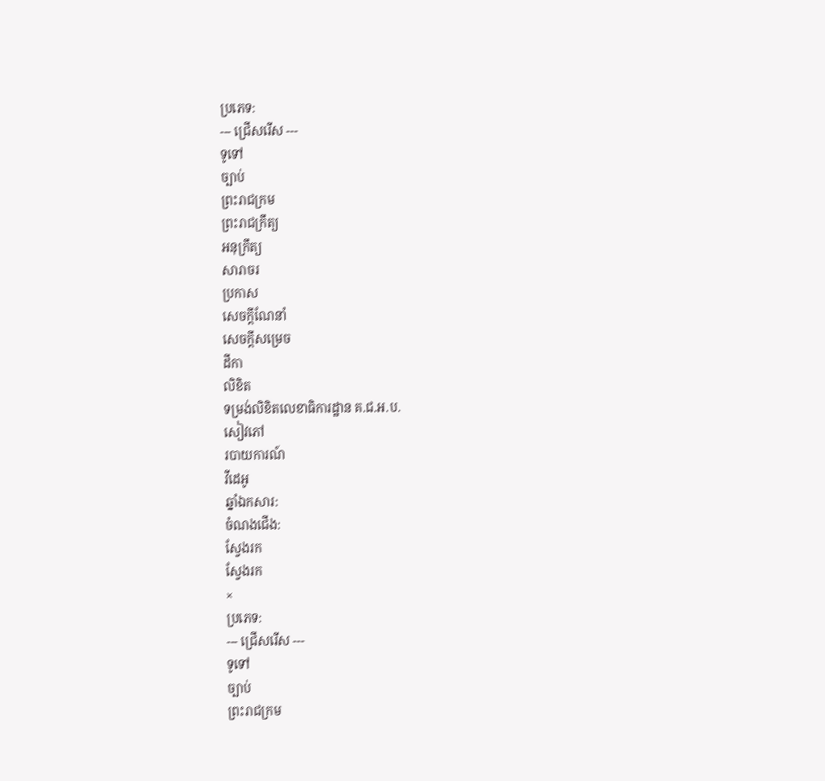ប្រភេទ:
--- ជ្រើសរើស ---
ទូទៅ
ច្បាប់
ព្រះរាជក្រម
ព្រះរាជក្រឹត្យ
អនុក្រឹត្យ
សារាចរ
ប្រកាស
សេចក្ដីណែនាំ
សេចក្ដីសម្រេច
ដីកា
លិខិត
ទម្រង់លិខិតលេខាធិការដ្ឋាន គ.ជ.អ.ប.
សៀវភៅ
របាយការណ៍
វីដេអូ
ឆ្នាំឯកសារ:
ចំណងជើង:
ស្វែងរក
ស្វែងរក
×
ប្រភេទ:
--- ជ្រើសរើស ---
ទូទៅ
ច្បាប់
ព្រះរាជក្រម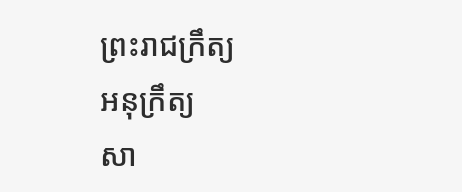ព្រះរាជក្រឹត្យ
អនុក្រឹត្យ
សា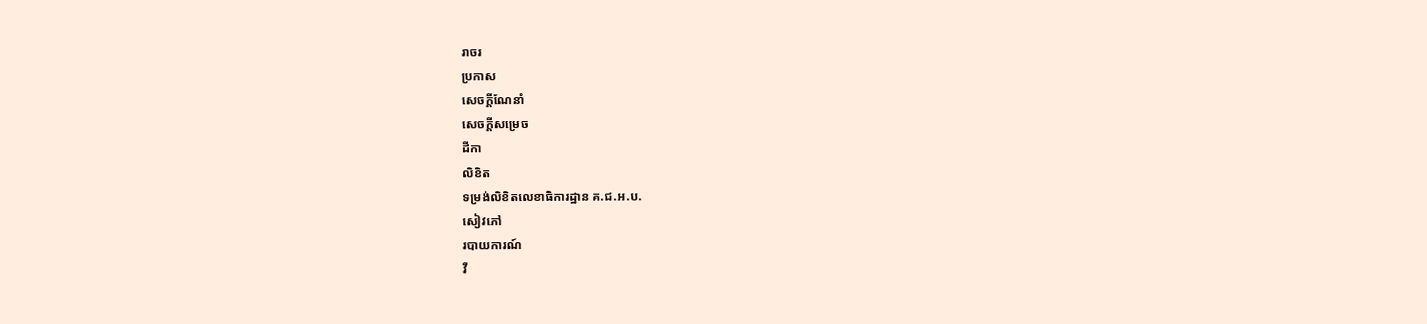រាចរ
ប្រកាស
សេចក្ដីណែនាំ
សេចក្ដីសម្រេច
ដីកា
លិខិត
ទម្រង់លិខិតលេខាធិការដ្ឋាន គ.ជ.អ.ប.
សៀវភៅ
របាយការណ៍
វី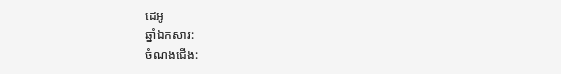ដេអូ
ឆ្នាំឯកសារ:
ចំណងជើង: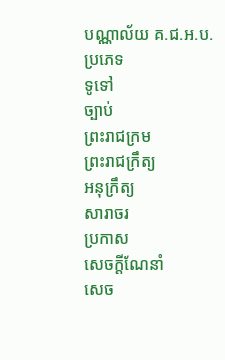បណ្ណាល័យ គ.ជ.អ.ប.
ប្រភេទ
ទូទៅ
ច្បាប់
ព្រះរាជក្រម
ព្រះរាជក្រឹត្យ
អនុក្រឹត្យ
សារាចរ
ប្រកាស
សេចក្ដីណែនាំ
សេច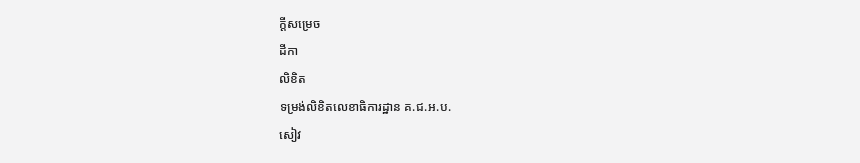ក្ដីសម្រេច
ដីកា
លិខិត
ទម្រង់លិខិតលេខាធិការដ្ឋាន គ.ជ.អ.ប.
សៀវ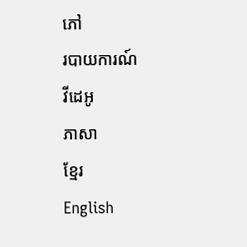ភៅ
របាយការណ៍
វីដេអូ
ភាសា
ខ្មែរ
English